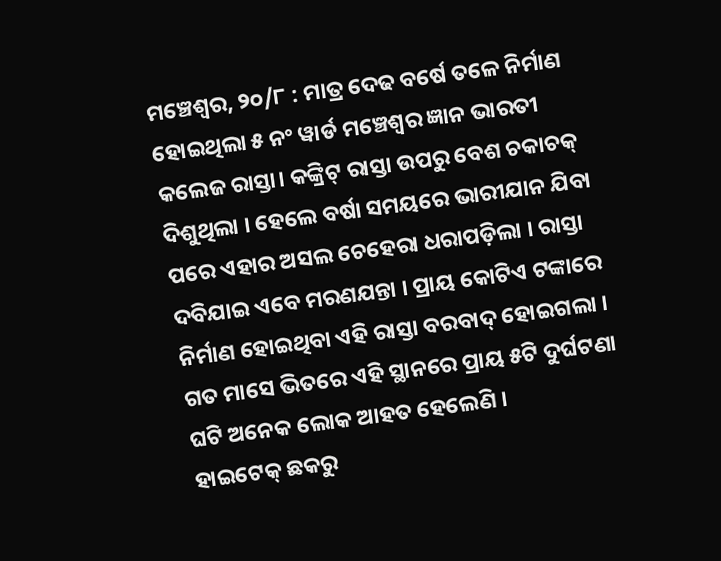ମଞ୍ଚେଶ୍ୱର, ୨୦/୮ : ମାତ୍ର ଦେଢ ବର୍ଷେ ତଳେ ନିର୍ମାଣ ହୋଇଥିଲା ୫ ନଂ ୱାର୍ଡ ମଞ୍ଚେଶ୍ୱର ଜ୍ଞାନ ଭାରତୀ କଲେଜ ରାସ୍ତା। କଙ୍କ୍ରିଟ୍ ରାସ୍ତା ଉପରୁ ବେଶ ଚକାଚକ୍ ଦିଶୁଥିଲା । ହେଲେ ବର୍ଷା ସମୟରେ ଭାରୀଯାନ ଯିବା ପରେ ଏହାର ଅସଲ ଚେହେରା ଧରାପଡ଼ିଲା । ରାସ୍ତା ଦବିଯାଇ ଏବେ ମରଣଯନ୍ତା । ପ୍ରାୟ କୋଟିଏ ଟଙ୍କାରେ ନିର୍ମାଣ ହୋଇଥିବା ଏହି ରାସ୍ତା ବରବାଦ୍ ହୋଇଗଲା । ଗତ ମାସେ ଭିତରେ ଏହି ସ୍ଥାନରେ ପ୍ରାୟ ୫ଟି ଦୁର୍ଘଟଣା ଘଟି ଅନେକ ଲୋକ ଆହତ ହେଲେଣି ।
ହାଇଟେକ୍ ଛକରୁ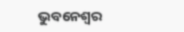ଭୁବନେଶ୍ୱର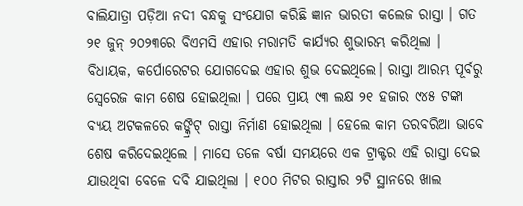ବାଲିଯାତ୍ରା ପଡ଼ିଆ ନଦୀ ବନ୍ଧକୁ ସଂଯୋଗ କରିଛି ଜ୍ଞାନ ଭାରତୀ କଲେଜ ରାସ୍ତା । ଗତ ୨୧ ଜୁନ୍ ୨୦୨୩ରେ ବିଏମସି ଏହାର ମରାମତି କାର୍ଯ୍ୟର ଶୁଭାରମ୍ଭ କରିଥିଲା । ବିଧାୟକ, କର୍ପୋରେଟର ଯୋଗଦେଇ ଏହାର ଶୁଭ ଦେଇଥିଲେ। ରାସ୍ତା ଆରମ୍ଭ ପୂର୍ବରୁ ସ୍ୱେରେଜ କାମ ଶେଷ ହୋଇଥିଲା । ପରେ ପ୍ରାୟ ୯୩ ଲକ୍ଷ ୨୧ ହଜାର ୯୪୫ ଟଙ୍କା ବ୍ୟୟ ଅଟକଳରେ କଙ୍କ୍ରିଟ୍ ରାସ୍ତା ନିର୍ମାଣ ହୋଇଥିଲା । ହେଲେ କାମ ତରବରିଆ ଭାବେ ଶେଷ କରିଦେଇଥିଲେ । ମାସେ ତଳେ ବର୍ଷା ସମୟରେ ଏକ ଟ୍ରାକ୍ଟର ଏହି ରାସ୍ତା ଦେଇ ଯାଉଥିବା ବେଳେ ଦବି ଯାଇଥିଲା । ୧୦୦ ମିଟର ରାସ୍ତାର ୨ଟି ସ୍ଥାନରେ ଖାଲ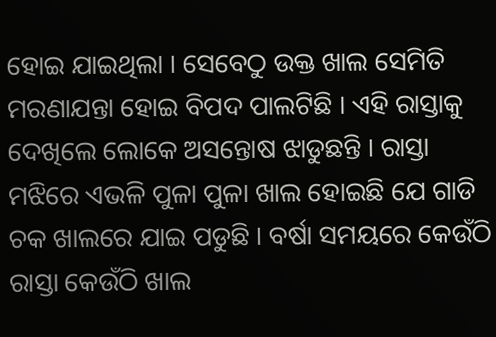ହୋଇ ଯାଇଥିଲା । ସେବେଠୁ ଉକ୍ତ ଖାଲ ସେମିତି ମରଣାଯନ୍ତା ହୋଇ ବିପଦ ପାଲଟିଛି । ଏହି ରାସ୍ତାକୁ ଦେଖିଲେ ଲୋକେ ଅସନ୍ତୋଷ ଝାଡୁଛନ୍ତି । ରାସ୍ତା ମଝିରେ ଏଭଳି ପୁଳା ପୁଳା ଖାଲ ହୋଇଛି ଯେ ଗାଡି ଚକ ଖାଲରେ ଯାଇ ପଡୁଛି । ବର୍ଷା ସମୟରେ କେଉଁଠି ରାସ୍ତା କେଉଁଠି ଖାଲ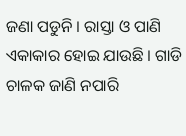ଜଣା ପଡୁନି । ରାସ୍ତା ଓ ପାଣି ଏକାକାର ହୋଇ ଯାଉଛି । ଗାଡି ଚାଳକ ଜାଣି ନପାରି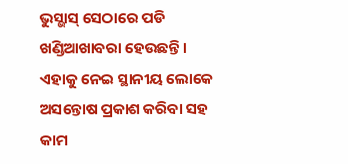ଭୁସ୍ଭାସ୍ ସେଠାରେ ପଡି ଖଣ୍ଡିଆଖାବରା ହେଉଛନ୍ତି । ଏହାକୁ ନେଇ ସ୍ଥାନୀୟ ଲୋକେ ଅସନ୍ତୋଷ ପ୍ରକାଶ କରିବା ସହ କାମ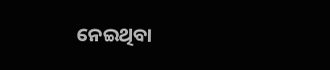ନେଇଥିବା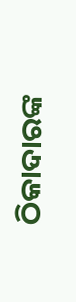ଠିକାଦାରଙ୍କ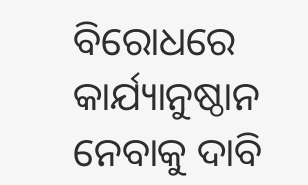ବିରୋଧରେ କାର୍ଯ୍ୟାନୁଷ୍ଠାନ ନେବାକୁ ଦାବି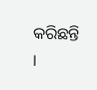କରିଛନ୍ତି ।